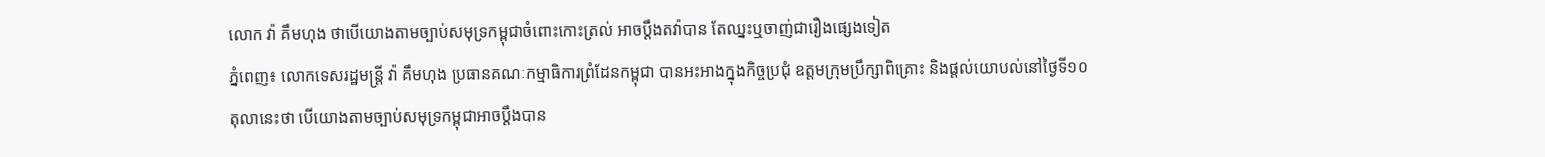លោក វ៉ា គឹមហុង ថាបើយោងតាមច្បាប់សមុទ្រកម្ពុជាចំពោះកោះត្រល់ អាចប្ដឹងតវ៉ាបាន តែឈ្នះឬចាញ់ជារឿងផ្សេងទៀត
ភ្នំពេញ៖ លោកទេសរដ្ឋមន្រ្តី វ៉ា គឹមហុង ប្រធានគណៈកម្មាធិការព្រំដែនកម្ពុជា បានអះអាងក្នុងកិច្ចប្រជុំ ឧត្តមក្រុមប្រឹក្សាពិគ្រោះ និងផ្ដល់យោបល់នៅថ្ងៃទី១០ តុលានេះថា បើយោងតាមច្បាប់សមុទ្រកម្ពុជាអាចប្ដឹងបាន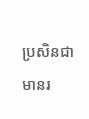ប្រសិនជាមានរ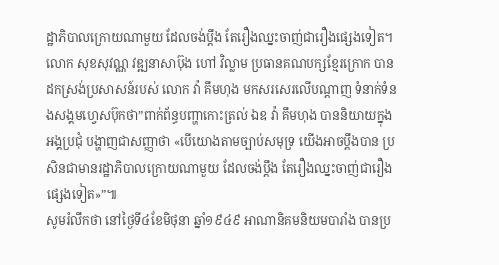ដ្ឋាភិបាលក្រោយណាមួយ ដែលចង់ប្ដឹង តែរឿងឈ្នះចាញ់ជារឿងផ្សេងទៀត។
លោក សុខសុវណ្ណ វឌ្ឍនាសាប៊ុង ហៅ វិល្លាម ប្រធានគណបក្សខ្មែរក្រោក បានដកស្រង់ប្រសាសន៍របស់ លោក វ៉ា គឹមហុង មកសរសេរលើបណ្ដាញ ទំនាក់ទំនងសង្គមហ្វេសប៊ុកថា”ពាក់ព័ន្ធបញ្ហាកោះត្រល់ ឯឧ វ៉ា គឹមហុង បាននិយាយក្នុងអង្គប្រជុំ បង្ហាញជាសញ្ញាថា «បើយោងតាមច្បាប់សមុទ្រ យើងអាចប្ដឹងបាន ប្រសិនជាមានរដ្ឋាភិបាលក្រោយណាមួយ ដែលចង់ប្ដឹង តែរឿងឈ្នះចាញ់ជារឿងផ្សេងទៀត»”៕
សូមរំលឹកថា នៅថ្ងៃទី៤ខែមិថុនា ឆ្នាំ១៩៤៩ អាណានិគមនិយមបារាំង បានប្រ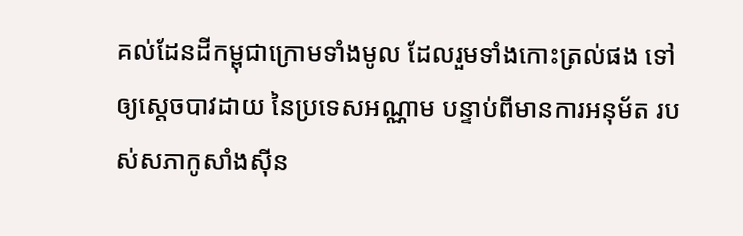គល់ដែនដីកម្ពុជាក្រោមទាំងមូល ដែលរួមទាំងកោះត្រល់ផង ទៅឲ្យស្តេចបាវដាយ នៃប្រទេសអណ្ណាម បន្ទាប់ពីមានការអនុម័ត របស់សភាកូសាំងស៊ីន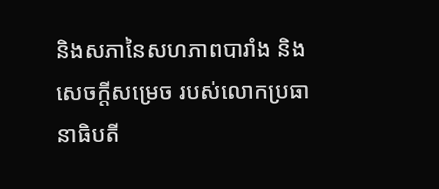និងសភានៃសហភាពបារាំង និងសេចក្តីសម្រេច របស់លោកប្រធានាធិបតី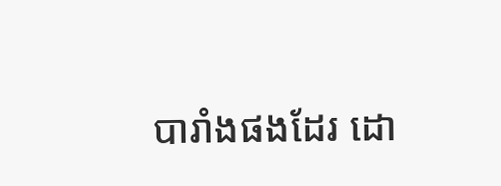បារាំងផងដែរ ដោ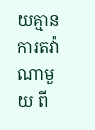យគ្មានការតវ៉ាណាមួយ ពី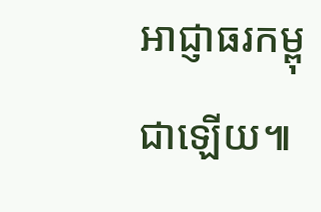អាជ្ញាធរកម្ពុជាឡើយ៕